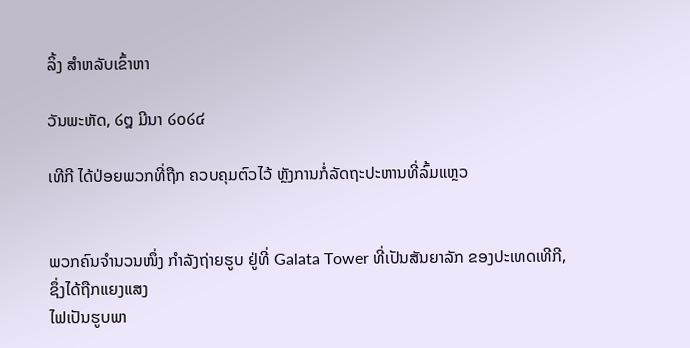ລິ້ງ ສຳຫລັບເຂົ້າຫາ

ວັນພະຫັດ, ໒໘ ມີນາ ໒໐໒໔

ເທີກີ ໄດ້ປ່ອຍພວກທີ່ຖືກ ຄວບຄຸມຕົວໄວ້ ຫຼັງການກໍ່ລັດຖະປະຫານທີ່ລົ້ມແຫຼວ


ພວກຄົນຈຳນວນໜຶ່ງ ກຳລັງຖ່າຍຮູບ ຢູ່ທີ່ Galata Tower ທີ່ເປັນສັນຍາລັກ ຂອງປະເທດເທີກີ, ຊຶ່ງໄດ້ຖືກແຍງແສງ
ໄຟເປັນຮູບພາ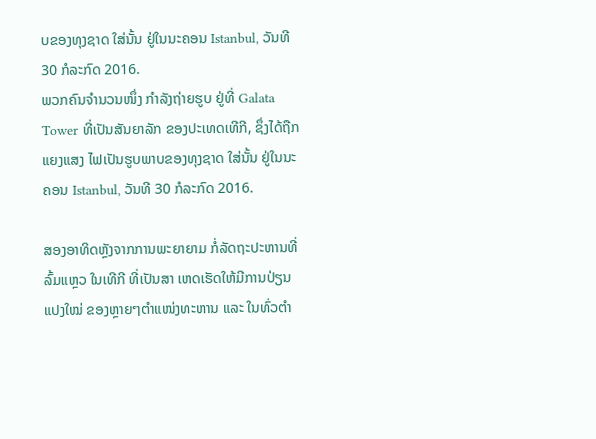ບຂອງທຸງຊາດ ໃສ່ນັ້ນ ຢູ່ໃນນະຄອນ Istanbul, ວັນທີ 30 ກໍລະກົດ 2016.
ພວກຄົນຈຳນວນໜຶ່ງ ກຳລັງຖ່າຍຮູບ ຢູ່ທີ່ Galata Tower ທີ່ເປັນສັນຍາລັກ ຂອງປະເທດເທີກີ, ຊຶ່ງໄດ້ຖືກແຍງແສງ ໄຟເປັນຮູບພາບຂອງທຸງຊາດ ໃສ່ນັ້ນ ຢູ່ໃນນະຄອນ Istanbul, ວັນທີ 30 ກໍລະກົດ 2016.

ສອງອາທິດຫຼັງຈາກການພະຍາຍາມ ກໍ່ລັດຖະປະຫານທີ່ລົ້ມແຫຼວ ໃນເທີກີ ທີ່ເປັນສາ ເຫດເຮັດໃຫ້ມີການປ່ຽນແປງໃໝ່ ຂອງຫຼາຍໆຕຳແໜ່ງທະຫານ ແລະ ໃນທົ່ວຕຳ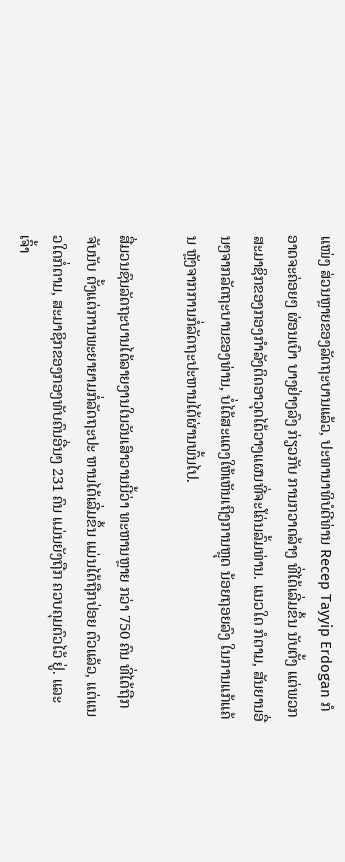ແໜ່ງ ສ່ວນຫຼາຍຂອງລັດຖະບານແລ້ວ, ປະທານາທິບໍດີທ່ານ Recep Tayyip Erdogan ກໍອາດຈະຄ່ອຍໆ ຜ່ອນເບົາ ບາງຢ່າງລົງ ກ່ຽວກັບ ການກວາດລ້າງ ທີ່ໄດ້ເລີ່ມຂຶ້ນ ນັບຕັ້ງ ແຕ່ພວກສະມາຊິກຂອງກອງກຳລັງຕິດອາວຸດໄດ້ວາງແຜນທີ່ຈະໂຄ່ນລົ້ມທ່ານ. ແນວໃດ ກໍຕາມ, ສັນຍານອື່ນໆຈາກລັດຖະບານຂອງທ່ານ, ບໍ່ໄດ້ສະແດງໃຫ້ເຫັນເຖິງການຫຼຸດ ນ້ອຍຖອຍລົງ ໃນການແກ້ແຄ້ນ ຫຼັງຈາກການກໍ່ລັດຖະປະຫານໄດ້ຜ່ານພົ້ນໄປ.

ສື່ມວນຊົນລັດຖະບານໄດ້ລາຍງານໃນວັນເສົາວານນີ້ວ່າ ທະຫານຫຼາຍ ກວ່າ 750 ຄົນ ທີ່ໄດ້ຖືກຈັບນັບ ຕັ້ງແຕ່ການພະຍາຍາມກໍ່ລັດຖະປະ ຫານໄດ້ເລີ່ມຂຶ້ນ ແມ່ນໄດ້ຖືກປ່ອຍ ຕົວແລ້ວ, ແຕ່ແນວໃດກໍ່ຕາມ, ສະມາຊິກຂອງກອງທັບຄົນອື່ນໆ 231 ຄົນ ແມ່ນຍັງຖືກ ຄວບຄຸມຕົວໄວ້ ຢູ່. ແລະ ເຈົ້າ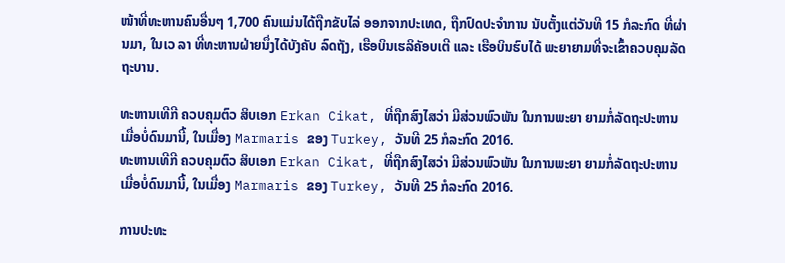ໜ້າທີ່ທະຫານຄົນອື່ນໆ 1,700 ຄົນແມ່ນໄດ້ຖືກຂັບໄລ່ ອອກຈາກປະເທດ, ຖືກປົດປະຈຳການ ນັບຕັ້ງແຕ່ວັນທີ 15 ກໍລະກົດ ທີ່ຜ່ານມາ, ໃນເວ ລາ ທີ່ທະຫານຝ່າຍນຶ່ງໄດ້ບັງຄັບ ລົດຖັງ, ເຮືອບິນເຮລິຄັອບເຕີ ແລະ ເຮືອບິນຮົບໄດ້ ພະຍາຍາມທີ່ຈະເຂົ້າຄວບຄຸມລັດຖະບານ.

ທະຫານເທີກີ ຄວບຄຸມຕົວ ສິບເອກ Erkan Cikat, ທີ່ຖືກສົງໄສວ່າ ມີສ່ວນພົວພັນ ໃນການພະຍາ ຍາມກໍ່ລັດຖະປະຫານ ເມື່ອບໍ່ດົນມານີ້, ໃນເມື່ອງ Marmaris ຂອງ Turkey, ວັນທີ 25 ກໍລະກົດ 2016.
ທະຫານເທີກີ ຄວບຄຸມຕົວ ສິບເອກ Erkan Cikat, ທີ່ຖືກສົງໄສວ່າ ມີສ່ວນພົວພັນ ໃນການພະຍາ ຍາມກໍ່ລັດຖະປະຫານ ເມື່ອບໍ່ດົນມານີ້, ໃນເມື່ອງ Marmaris ຂອງ Turkey, ວັນທີ 25 ກໍລະກົດ 2016.

ການປະທະ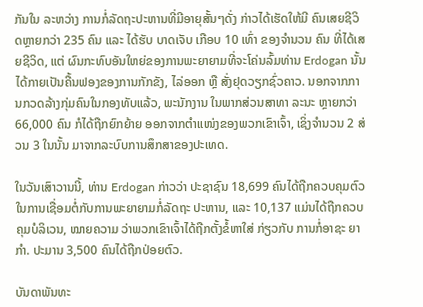ກັນໃນ ລະຫວ່າງ ການກໍ່ລັດຖະປະຫານທີ່ມີອາຍຸສັ້ນໆດັ່ງ ກ່າວໄດ້ເຮັດໃຫ້ມີ ຄົນເສຍຊີວິດຫຼາຍກວ່າ 235 ຄົນ ແລະ ໄດ້ຮັບ ບາດເຈັບ ເກືອບ 10 ເທົ່າ ຂອງຈຳນວນ ຄົນ ທີ່ໄດ້ເສຍຊີວິດ, ແຕ່ ຜົນກະທົບອັນໃຫຍ່ຂອງການພະຍາຍາມທີ່ຈະໂຄ່ນລົ້ມທ່ານ Erdogan ນັ້ນ ໄດ້ກາຍເປັນຄື້ນຟອງຂອງການກັກຂັງ, ໄລ່ອອກ ຫຼື ສັ່ງຢຸດວຽກຊົ່ວຄາວ. ນອກຈາກການກວດລ້າງກຸ່ມຄົນໃນກອງທັບແລ້ວ, ພະນັກງານ ໃນພາກສ່ວນສາທາ ລະນະ ຫຼາຍກວ່າ 66,000 ຄົນ ກໍໄດ້ຖືກຍົກຍ້າຍ ອອກຈາກຕຳແໜ່ງຂອງພວກເຂົາເຈົ້າ, ເຊິ່ງຈຳນວນ 2 ສ່ວນ 3 ໃນນັ້ນ ມາຈາກລະບົບການສຶກສາຂອງປະເທດ.

ໃນວັນເສົາວານນີ້, ທ່ານ Erdogan ກ່າວວ່າ ປະຊາຊົນ 18,699 ຄົນໄດ້ຖືກຄວບຄຸມຕົວ ໃນການເຊື່ອມຕໍ່ກັບການພະຍາຍາມກໍ່ລັດຖະ ປະຫານ, ແລະ 10,137 ແມ່ນໄດ້ຖືກຄວບ ຄຸມບໍລິເວນ, ໝາຍຄວາມ ວ່າພວກເຂົາເຈົ້າໄດ້ຖືກຕັ້ງຂໍ້ຫາໃສ່ ກ່ຽວກັບ ການກໍ່ອາຊະ ຍາກຳ. ປະມານ 3,500 ຄົນໄດ້ຖືກປ່ອຍຕົວ.

ບັນດາພັນທະ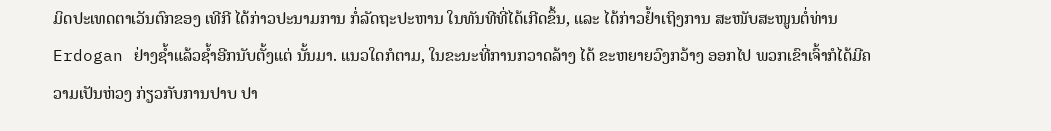ມິດປະເທດຕາເວັນຕົກຂອງ ເທີກີ ໄດ້ກ່າວປະນາມການ ກໍ່ລັດຖະປະຫານ ໃນທັນທີທີ່ໄດ້ເກີດຂຶ້ນ, ແລະ ໄດ້ກ່າວຢ້ຳເຖິງການ ສະໜັບສະໜູນຕໍ່ທ່ານ Erdogan ຢ່າງຊ້ຳແລ້ວຊ້ຳອີກນັບຕັ້ງແຕ່ ນັ້ນມາ. ແນວໃດກໍຕາມ, ໃນຂະນະທີ່ການກວາດລ້າງ ໄດ້ ຂະຫຍາຍວົງກວ້າງ ອອກໄປ ພວກເຂົາເຈົ້າກໍໄດ້ມີຄວາມເປັນຫ່ວງ ກ່ຽວກັບການປາບ ປາ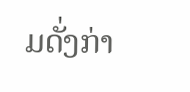ມດັ່ງກ່າ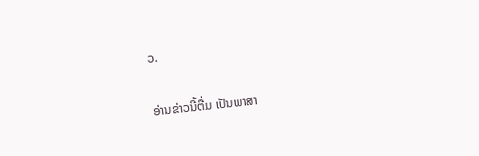ວ.

ອ່ານຂ່າວນີ້ຕື່ມ ເປັນພາສາ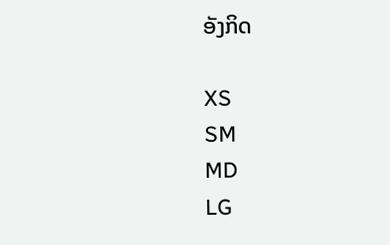ອັງກິດ

XS
SM
MD
LG